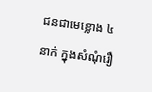ជនជាមេខ្លោង ៤ នាក់ ក្នុងសំណុំរឿ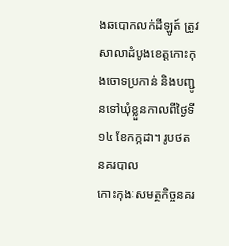ងឆបោកលក់ដីឡូត៍ ត្រូវសាលាដំបូងខេត្តកោះកុងចោទប្រកាន់ និងបញ្ជូនទៅឃុំខ្លួនកាលពីថ្ងៃទី ១៤ ខែកក្កដា។ រូបថត នគរបាល
កោះកុងៈសមត្ថកិច្ចនគរ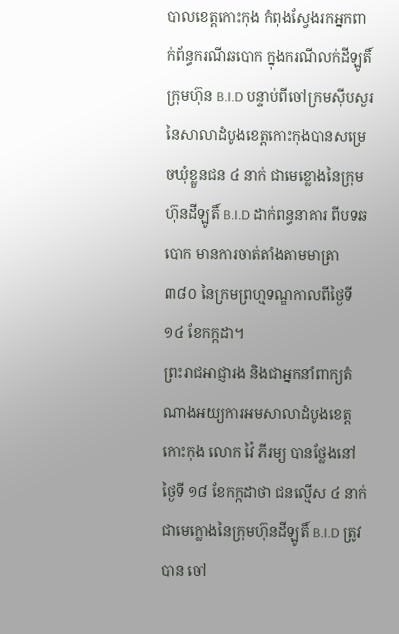បាលខេត្តកោះកុង កំពុងស្វែងរកអ្នកពាក់ព័ន្ធករណីឆបោក ក្នុងករណីលក់ដីឡូតិ៍ក្រុមហ៊ុន B.I.D បន្ទាប់ពីចៅក្រមស៊ីបសួរ នៃសាលាដំបូងខេត្តកោះកុងបានសម្រេចឃុំខ្លួនជន ៤ នាក់ ជាមេខ្លោងនៃក្រុមហ៊ុនដីឡូតិ៍ B.I.D ដាក់ពន្ធនាគារ ពីបទឆបោក មានការចាត់តាំងតាមមាត្រា ៣៨០ នៃក្រមព្រហ្មទណ្ឌកាលពីថ្ងៃទី ១៤ ខែកក្កដា។
ព្រះរាជអាជ្ញារង និងជាអ្នកនាំពាក្យតំណាងអយ្យការអមសាលាដំបូងខេត្តកោះកុង លោក វ៉ៃ ភីរម្យ បានថ្លែងនៅថ្ងៃទី ១៨ ខែកក្កដាថា ជនល្មើស ៤ នាក់ ជាមេក្លោងនៃក្រុមហ៊ុនដីឡូតិ៍ B.I.D ត្រូវបាន ចៅ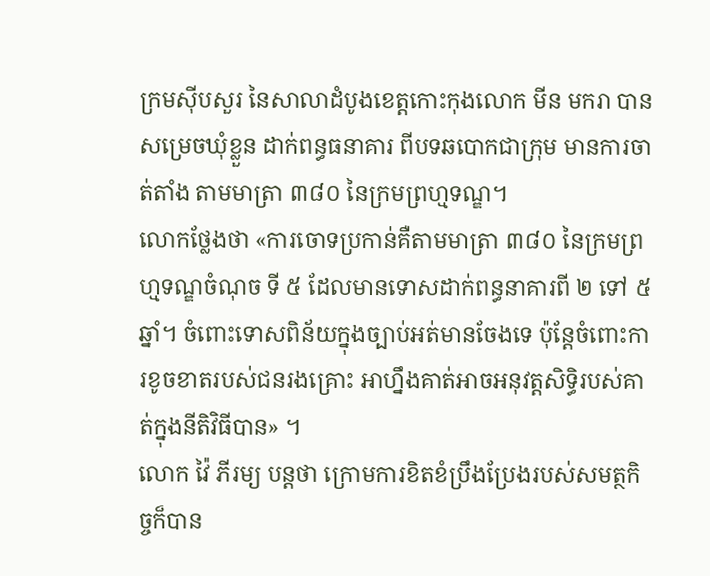ក្រមស៊ីបសួរ នៃសាលាដំបូងខេត្តកោះកុងលោក មីន មករា បានសម្រេចឃុំខ្លួន ដាក់ពន្ធធនាគារ ពីបទឆបោកជាក្រុម មានការចាត់តាំង តាមមាត្រា ៣៨០ នៃក្រមព្រហ្មទណ្ឌ។
លោកថ្លែងថា «ការចោទប្រកាន់គឺតាមមាត្រា ៣៨០ នៃក្រមព្រហ្មទណ្ឌចំណុច ទី ៥ ដែលមានទោសដាក់ពន្ធនាគារពី ២ ទៅ ៥ ឆ្នាំ។ ចំពោះទោសពិន័យក្នុងច្បាប់អត់មានចែងទេ ប៉ុន្តែចំពោះការខូចខាតរបស់ជនរងគ្រោះ អាហ្នឹងគាត់អាចអនុវត្តសិទ្ធិរបស់គាត់ក្នុងនីតិវិធីបាន» ។
លោក វ៉ៃ ភីរម្យ បន្តថា ក្រោមការខិតខំប្រឹងប្រែងរបស់សមត្ថកិច្ចក៏បាន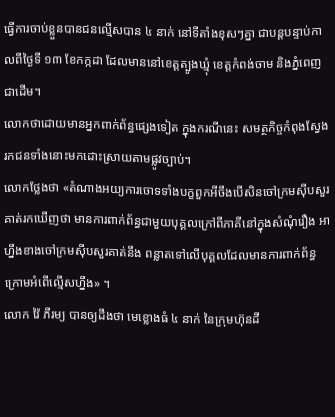ធ្វើការចាប់ខ្លួនបានជនល្មើសបាន ៤ នាក់ នៅទីតាំងខុសៗគ្នា ជាបន្តបន្ទាប់កាលពីថ្ងៃទី ១៣ ខែកក្កដា ដែលមាននៅខេត្តត្បូងឃ្មុំ ខេត្តកំពង់ចាម និងភ្នំពេញជាដើម។
លោកថាដោយមានអ្នកពាក់ព័ន្ធផ្សេងទៀត ក្នុងករណីនេះ សមត្ថកិច្ចកំពុងស្វែងរកជនទាំងនោះមកដោះស្រាយតាមផ្លូវច្បាប់។
លោកថ្លែងថា «តំណាងអយ្យការចោទទាំងបក្ខពួកអីចឹងបើសិនចៅក្រមស៊ីបសួរគាត់រកឃើញថា មានការពាក់ព័ន្ធជាមួយបុគ្គលក្រៅពីភាគីនៅក្នុងសំណុំរឿង អាហ្នឹងខាងចៅក្រមស៊ីបសួរគាត់នឹង ពន្លាតទៅលើបុគ្គលដែលមានការពាក់ព័ន្ធក្រោមអំពើល្មើសហ្នឹង» ។
លោក វ៉ៃ ភីរម្យ បានឲ្យដឹងថា មេខ្លោងធំ ៤ នាក់ នៃក្រុមហ៊ុនដី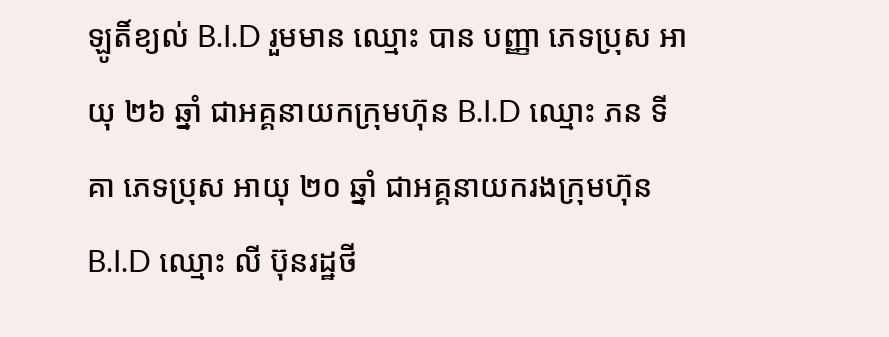ឡូតិ៍ខ្យល់ B.I.D រួមមាន ឈ្មោះ បាន បញ្ញា ភេទប្រុស អាយុ ២៦ ឆ្នាំ ជាអគ្គនាយកក្រុមហ៊ុន B.I.D ឈ្មោះ ភន ទីគា ភេទប្រុស អាយុ ២០ ឆ្នាំ ជាអគ្គនាយករងក្រុមហ៊ុន B.I.D ឈ្មោះ លី ប៊ុនរដ្ឋថី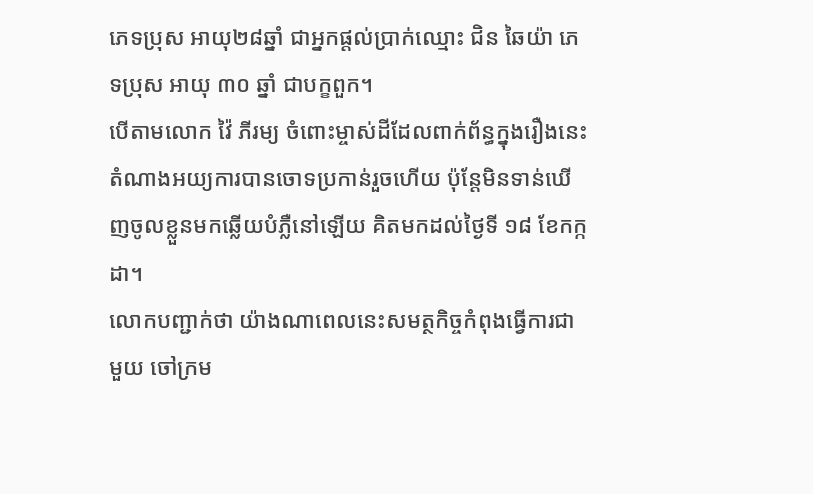ភេទប្រុស អាយុ២៨ឆ្នាំ ជាអ្នកផ្តល់ប្រាក់ឈ្មោះ ជិន ឆៃយ៉ា ភេទប្រុស អាយុ ៣០ ឆ្នាំ ជាបក្ខពួក។
បើតាមលោក វ៉ៃ ភីរម្យ ចំពោះម្ចាស់ដីដែលពាក់ព័ន្ធក្នុងរឿងនេះ តំណាងអយ្យការបានចោទប្រកាន់រួចហើយ ប៉ុន្តែមិនទាន់ឃើញចូលខ្លួនមកឆ្លើយបំភ្លឺនៅឡើយ គិតមកដល់ថ្ងៃទី ១៨ ខែកក្កដា។
លោកបញ្ជាក់ថា យ៉ាងណាពេលនេះសមត្ថកិច្ចកំពុងធ្វើការជាមួយ ចៅក្រម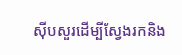ស៊ីបសួរដើម្បីស្វែងរកនិង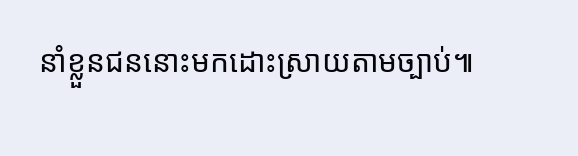នាំខ្លួនជននោះមកដោះស្រាយតាមច្បាប់៕